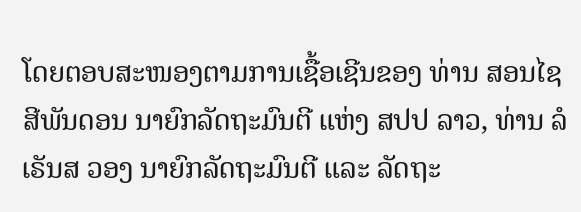ໂດຍຕອບສະໜອງຕາມການເຊື້ອເຊີນຂອງ ທ່ານ ສອນໄຊ ສີພັນດອນ ນາຍົກລັດຖະມົນຕີ ແຫ່ງ ສປປ ລາວ, ທ່ານ ລໍເຣັນສ ວອງ ນາຍົກລັດຖະມົນຕີ ແລະ ລັດຖະ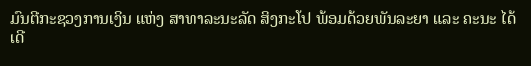ມົນຕີກະຊວງການເງິນ ແຫ່ງ ສາທາລະນະລັດ ສິງກະໂປ ພ້ອມດ້ວຍພັນລະຍາ ແລະ ຄະນະ ໄດ້ເດີ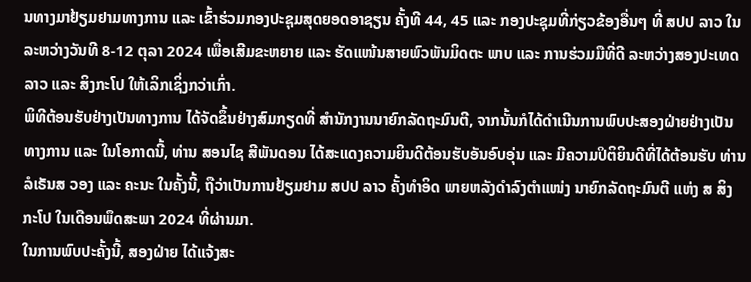ນທາງມາຢ້ຽມຢາມທາງການ ແລະ ເຂົ້າຮ່ວມກອງປະຊຸມສຸດຍອດອາຊຽນ ຄັ້ງທີ 44, 45 ແລະ ກອງປະຊຸມທີ່ກ່ຽວຂ້ອງອື່ນໆ ທີ່ ສປປ ລາວ ໃນລະຫວ່າງວັນທີ 8-12 ຕຸລາ 2024 ເພື່ອເສີມຂະຫຍາຍ ແລະ ຮັດແໜ້ນສາຍພົວພັນມິດຕະ ພາບ ແລະ ການຮ່ວມມືທີ່ດີ ລະຫວ່າງສອງປະເທດ ລາວ ແລະ ສິງກະໂປ ໃຫ້ເລິກເຊິ່ງກວ່າເກົ່າ.
ພິທີຕ້ອນຮັບຢ່າງເປັນທາງການ ໄດ້ຈັດຂຶ້ນຢ່າງສົມກຽດທີ່ ສໍານັກງານນາຍົກລັດຖະມົນຕີ, ຈາກນັ້ນກໍໄດ້ດໍາເນີນການພົບປະສອງຝ່າຍຢ່າງເປັນທາງການ ແລະ ໃນໂອກາດນີ້, ທ່ານ ສອນໄຊ ສີພັນດອນ ໄດ້ສະແດງຄວາມຍິນດີຕ້ອນຮັບອັນອົບອຸ່ນ ແລະ ມີຄວາມປິຕິຍິນດີທີ່ໄດ້ຕ້ອນຮັບ ທ່ານ ລໍເຣັນສ ວອງ ແລະ ຄະນະ ໃນຄັ້ງນີ້, ຖືວ່າເປັນການຢ້ຽມຢາມ ສປປ ລາວ ຄັ້ງທໍາອິດ ພາຍຫລັງດໍາລົງຕໍາແໜ່ງ ນາຍົກລັດຖະມົນຕີ ແຫ່ງ ສ ສິງກະໂປ ໃນເດືອນພຶດສະພາ 2024 ທີ່ຜ່ານມາ.
ໃນການພົບປະຄັ້ງນີ້, ສອງຝ່າຍ ໄດ້ແຈ້ງສະ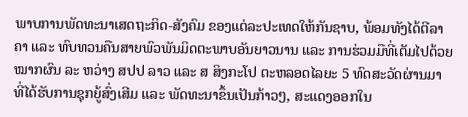ພາບການພັດທະນາເສດຖະກິດ-ສັງຄົມ ຂອງແຕ່ລະປະເທດໃຫ້ກັນຊາບ, ພ້ອມທັງໄດ້ຕີລາຄາ ແລະ ທົບທວນຄືນສາຍພົວພັນມິດຕະພາບອັນຍາວນານ ແລະ ການຮ່ວມມືທີ່ເຕັມໄປດ້ວຍໝາກຜົນ ລະ ຫວ່າງ ສປປ ລາວ ແລະ ສ ສິງກະໂປ ຕະຫລອດໄລຍະ 5 ທົດສະວັດຜ່ານມາ ທີ່ໄດ້ຮັບການຊຸກຍູ້ສົ່ງເສີມ ແລະ ພັດທະນາຂຶ້ນເປັນກ້າວໆ, ສະແດງອອກໃນ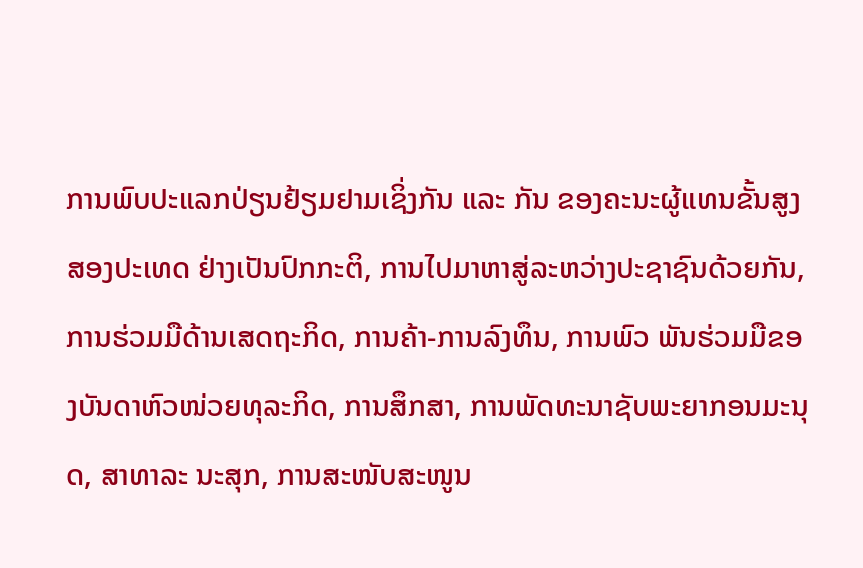ການພົບປະແລກປ່ຽນຢ້ຽມຢາມເຊິ່ງກັນ ແລະ ກັນ ຂອງຄະນະຜູ້ແທນຂັ້ນສູງສອງປະເທດ ຢ່າງເປັນປົກກະຕິ, ການໄປມາຫາສູ່ລະຫວ່າງປະຊາຊົນດ້ວຍກັນ, ການຮ່ວມມືດ້ານເສດຖະກິດ, ການຄ້າ-ການລົງທຶນ, ການພົວ ພັນຮ່ວມມືຂອງບັນດາຫົວໜ່ວຍທຸລະກິດ, ການສຶກສາ, ການພັດທະນາຊັບພະຍາກອນມະນຸດ, ສາທາລະ ນະສຸກ, ການສະໜັບສະໜູນ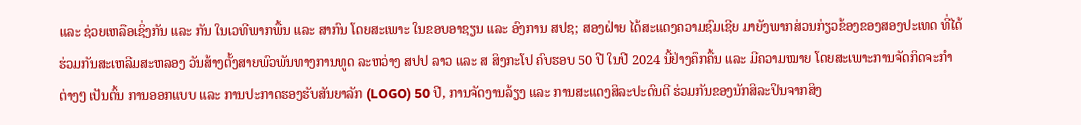ແລະ ຊ່ວຍເຫລືອເຊິ່ງກັນ ແລະ ກັນ ໃນເວທີພາກພື້ນ ແລະ ສາກົນ ໂດຍສະເພາະ ໃນຂອບອາຊຽນ ແລະ ອົງການ ສປຊ; ສອງຝ່າຍ ໄດ້ສະແດງຄວາມຊົມເຊີຍ ມາຍັງພາກສ່ວນກ່ຽວຂ້ອງຂອງສອງປະເທດ ທີ່ໄດ້ຮ່ວມກັນສະເຫລີມສະຫລອງ ວັນສ້າງຕັ້ງສາຍພົວພັນທາງການທູດ ລະຫວ່າງ ສປປ ລາວ ແລະ ສ ສິງກະໂປ ຄົບຮອບ 50 ປີ ໃນປີ 2024 ນີ້ຢ່າງຄຶກຄື້ນ ແລະ ມີຄວາມໝາຍ ໂດຍສະເພາະການຈັດກິດຈະກໍາຕ່າງໆ ເປັນຕົ້ນ ການອອກແບບ ແລະ ການປະກາດຮອງຮັບສັນຍາລັກ (LOGO) 50 ປີ, ການຈັດງານລ້ຽງ ແລະ ການສະແດງສິລະປະດົນຕີ ຮ່ວມກັນຂອງນັກສິລະປິນຈາກສິງ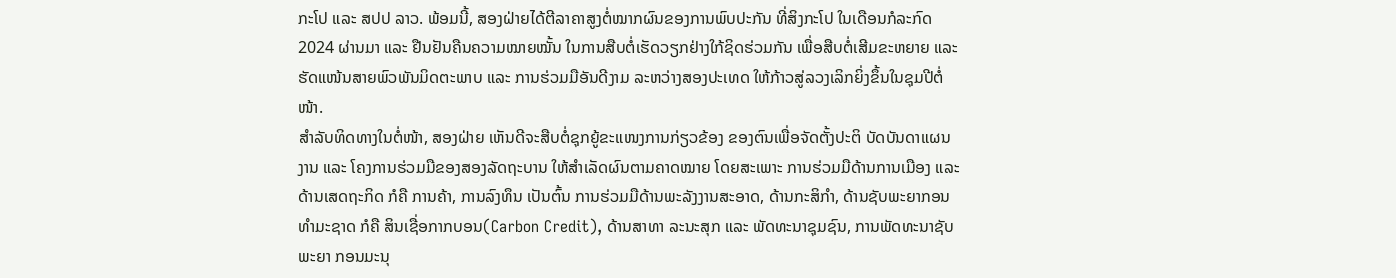ກະໂປ ແລະ ສປປ ລາວ. ພ້ອມນີ້, ສອງຝ່າຍໄດ້ຕີລາຄາສູງຕໍ່ໝາກຜົນຂອງການພົບປະກັນ ທີ່ສິງກະໂປ ໃນເດືອນກໍລະກົດ 2024 ຜ່ານມາ ແລະ ຢືນຢັນຄືນຄວາມໝາຍໝັ້ນ ໃນການສືບຕໍ່ເຮັດວຽກຢ່າງໃກ້ຊິດຮ່ວມກັນ ເພື່ອສືບຕໍ່ເສີມຂະຫຍາຍ ແລະ ຮັດແໜ້ນສາຍພົວພັນມິດຕະພາບ ແລະ ການຮ່ວມມືອັນດີງາມ ລະຫວ່າງສອງປະເທດ ໃຫ້ກ້າວສູ່ລວງເລິກຍິ່ງຂຶ້ນໃນຊຸມປີຕໍ່ໜ້າ.
ສຳລັບທິດທາງໃນຕໍ່ໜ້າ, ສອງຝ່າຍ ເຫັນດີຈະສືບຕໍ່ຊຸກຍູ້ຂະແໜງການກ່ຽວຂ້ອງ ຂອງຕົນເພື່ອຈັດຕັ້ງປະຕິ ບັດບັນດາແຜນງານ ແລະ ໂຄງການຮ່ວມມືຂອງສອງລັດຖະບານ ໃຫ້ສໍາເລັດຜົນຕາມຄາດໝາຍ ໂດຍສະເພາະ ການຮ່ວມມືດ້ານການເມືອງ ແລະ ດ້ານເສດຖະກິດ ກໍຄື ການຄ້າ, ການລົງທຶນ ເປັນຕົ້ນ ການຮ່ວມມືດ້ານພະລັງງານສະອາດ, ດ້ານກະສິກຳ, ດ້ານຊັບພະຍາກອນທໍາມະຊາດ ກໍຄື ສິນເຊື່ອກາກບອນ(Carbon Credit), ດ້ານສາທາ ລະນະສຸກ ແລະ ພັດທະນາຊຸມຊົນ, ການພັດທະນາຊັບພະຍາ ກອນມະນຸ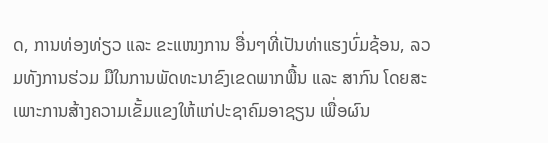ດ, ການທ່ອງທ່ຽວ ແລະ ຂະແໜງການ ອື່ນໆທີ່ເປັນທ່າແຮງບົ່ມຊ້ອນ, ລວມທັງການຮ່ວມ ມືໃນການພັດທະນາຂົງເຂດພາກພື້ນ ແລະ ສາກົນ ໂດຍສະເພາະການສ້າງຄວາມເຂັ້ມແຂງໃຫ້ແກ່ປະຊາຄົມອາຊຽນ ເພື່ອຜົນ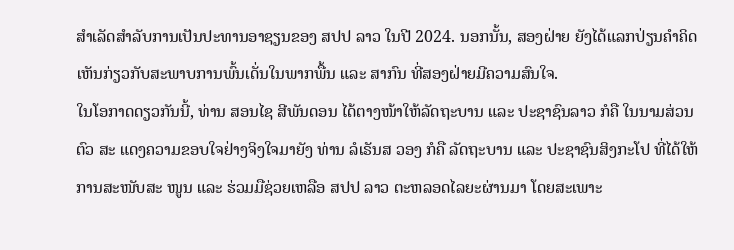ສໍາເລັດສໍາລັບການເປັນປະທານອາຊຽນຂອງ ສປປ ລາວ ໃນປີ 2024. ນອກນັ້ນ, ສອງຝ່າຍ ຍັງໄດ້ແລກປ່ຽນຄໍາຄິດເຫັນກ່ຽວກັບສະພາບການພົ້ນເດັ່ນໃນພາກພື້ນ ແລະ ສາກົນ ທີ່ສອງຝ່າຍມີຄວາມສົນໃຈ.
ໃນໂອກາດດຽວກັນນີ້, ທ່ານ ສອນໄຊ ສີພັນດອນ ໄດ້ຕາງໜ້າໃຫ້ລັດຖະບານ ແລະ ປະຊາຊົນລາວ ກໍຄື ໃນນາມສ່ວນຕົວ ສະ ແດງຄວາມຂອບໃຈຢ່າງຈິງໃຈມາຍັງ ທ່ານ ລໍເຣັນສ ວອງ ກໍຄື ລັດຖະບານ ແລະ ປະຊາຊົນສິງກະໂປ ທີ່ໄດ້ໃຫ້ການສະໜັບສະ ໜູນ ແລະ ຮ່ວມມືຊ່ວຍເຫລືອ ສປປ ລາວ ຕະຫລອດໄລຍະຜ່ານມາ ໂດຍສະເພາະ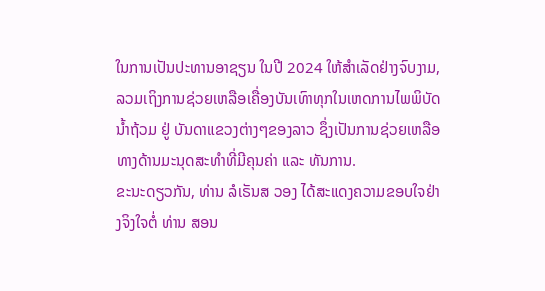ໃນການເປັນປະທານອາຊຽນ ໃນປີ 2024 ໃຫ້ສໍາເລັດຢ່າງຈົບງາມ, ລວມເຖິງການຊ່ວຍເຫລືອເຄື່ອງບັນເທົາທຸກໃນເຫດການໄພພິບັດນໍ້າຖ້ວມ ຢູ່ ບັນດາແຂວງຕ່າງໆຂອງລາວ ຊຶ່ງເປັນການຊ່ວຍເຫລືອທາງດ້ານມະນຸດສະທໍາທີ່ມີຄຸນຄ່າ ແລະ ທັນການ.
ຂະນະດຽວກັນ, ທ່ານ ລໍເຣັນສ ວອງ ໄດ້ສະແດງຄວາມຂອບໃຈຢ່າງຈິງໃຈຕໍ່ ທ່ານ ສອນ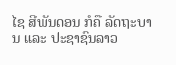ໄຊ ສີພັນດອນ ກໍຄື ລັດຖະບານ ແລະ ປະຊາຊົນລາວ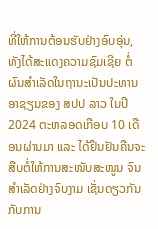ທີ່ໃຫ້ການຕ້ອນຮັບຢ່າງອົບອຸ່ນ, ທັງໄດ້ສະແດງຄວາມຊົມເຊີຍ ຕໍ່ຜົນສໍາເລັດໃນຖານະເປັນປະທານອາຊຽນຂອງ ສປປ ລາວ ໃນປີ 2024 ຕະຫລອດເກືອບ 10 ເດືອນຜ່ານມາ ແລະ ໄດ້ຢຶນຢັນຄືນຈະສືບຕໍ່ໃຫ້ການສະໜັບສະໜູນ ຈົນສໍາເລັດຢ່າງຈົບງາມ ເຊັ່ນດຽວກັນກັບການ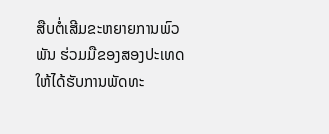ສືບຕໍ່ເສີມຂະຫຍາຍການພົວພັນ ຮ່ວມມືຂອງສອງປະເທດ ໃຫ້ໄດ້ຮັບການພັດທະ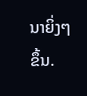ນາຍິ່ງໆຂຶ້ນ.